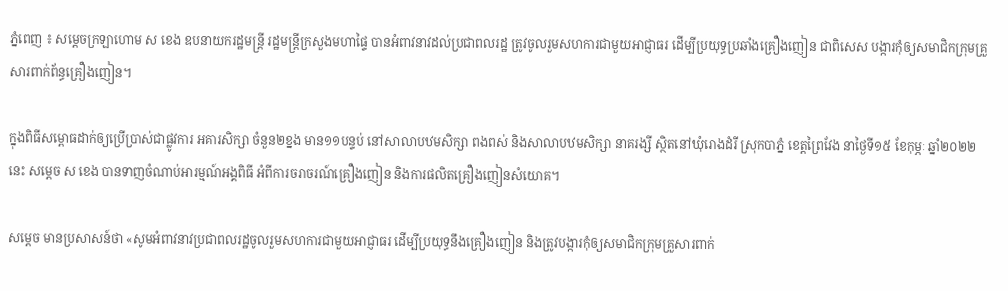ភ្នំពេញ ៖ សម្ដេចក្រឡាហោម ស ខេង ឧបនាយករដ្ឋមន្ដ្រី រដ្ឋមន្ដ្រីក្រសួងមហាផ្ទៃ បានអំពាវនាវដល់ប្រជាពលរដ្ឋ ត្រូវចូលរួមសហការជាមួយអាជ្ញាធរ ដើម្បីប្រយុទ្ធប្រឆាំងគ្រឿងញៀន ជាពិសេស បង្ការកុំឲ្យសមាជិកក្រុមគ្រួសារពាក់ព័ន្ធគ្រឿងញៀន។

ក្នុងពិធីសម្ពោធដាក់ឲ្យប្រើប្រាស់ជាផ្លូវការ អគារសិក្សា ចំនួន២ខ្នង មាន១១បន្ទប់ នៅសាលាបឋមសិក្សា ពងពស់ និងសាលាបឋមសិក្សា នាគរង្សី ស្ថិតនៅឃុំរោងដំរី ស្រុកបាភ្នំ ខេត្តព្រៃវែង នាថ្ងៃទី១៥ ខែកុម្ភៈ ឆ្នាំ២០២២នេះ សម្ដេច ស ខេង បានទាញចំណាប់អារម្មណ៍អង្គពិធី អំពីការចរាចរណ៍គ្រឿងញៀន និងការផលិតគ្រឿងញៀនសំយោគ។

សម្ដេច មានប្រសាសន៍ថា «សូមអំពាវនាវប្រជាពលរដ្ឋចូលរួមសហការជាមួយអាជ្ញាធរ ដើម្បីប្រយុទ្ធនឹងគ្រឿងញៀន និងត្រូវបង្ការកុំឲ្យសមាជិកក្រុមគ្រួសារពាក់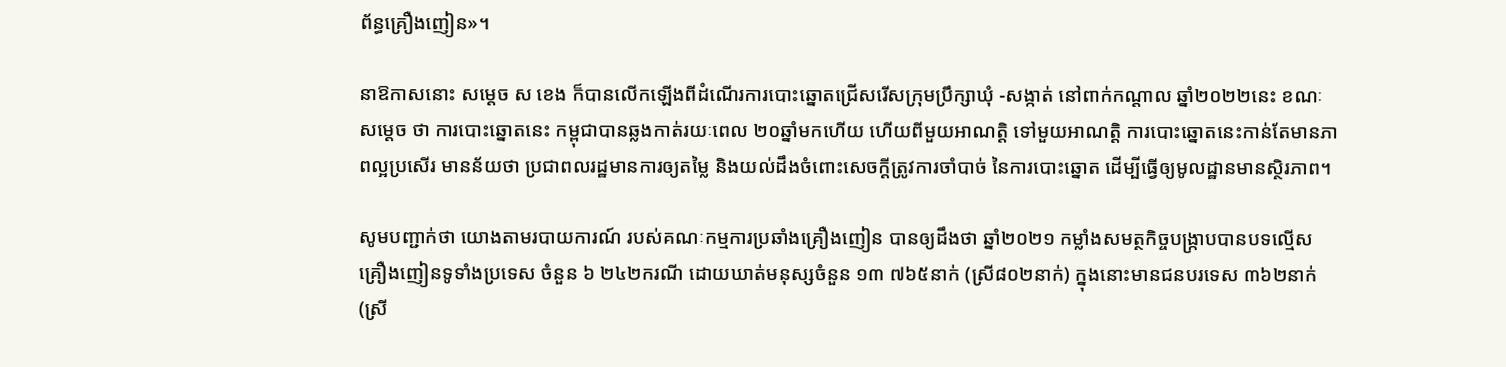ព័ន្ធគ្រឿងញៀន»។

នាឱកាសនោះ សម្ដេច ស ខេង ក៏បានលើកឡើងពីដំណើរការបោះឆ្នោតជ្រើសរើសក្រុមប្រឹក្សាឃុំ -សង្កាត់ នៅពាក់កណ្ដាល ឆ្នាំ២០២២នេះ ខណៈ សម្ដេច ថា ការបោះឆ្នោតនេះ កម្ពុជាបានឆ្លងកាត់រយៈពេល ២០ឆ្នាំមកហើយ ហើយពីមួយអាណត្តិ ទៅមួយអាណត្តិ ការបោះឆ្នោតនេះកាន់តែមានភាពល្អប្រសើរ មានន័យថា ប្រជាពលរដ្ឋមានការឲ្យតម្លៃ និងយល់ដឹងចំពោះសេចក្ដីត្រូវការចាំបាច់ នៃការបោះឆ្នោត ដើម្បីធ្វើឲ្យមូលដ្ឋានមានស្ថិរភាព។

សូមបញ្ជាក់ថា យោងតាមរបាយការណ៍ របស់គណៈកម្មការប្រឆាំងគ្រឿងញៀន បានឲ្យដឹងថា ឆ្នាំ២០២១ កម្លាំងសមត្ថកិច្ចបង្ក្រាបបានបទល្មើសគ្រឿងញៀនទូទាំងប្រទេស ចំនួន ៦ ២៤២ករណី ដោយឃាត់មនុស្សចំនួន ១៣ ៧៦៥នាក់ (ស្រី៨០២នាក់) ក្នុងនោះមានជនបរទេស ៣៦២នាក់ (ស្រី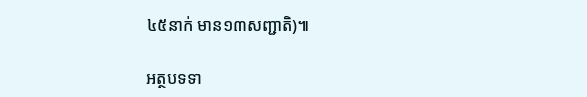៤៥នាក់ មាន១៣សញ្ជាតិ)៕

អត្ថបទទា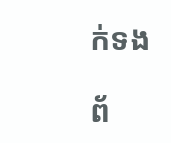ក់ទង

ព័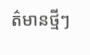ត៌មានថ្មីៗ